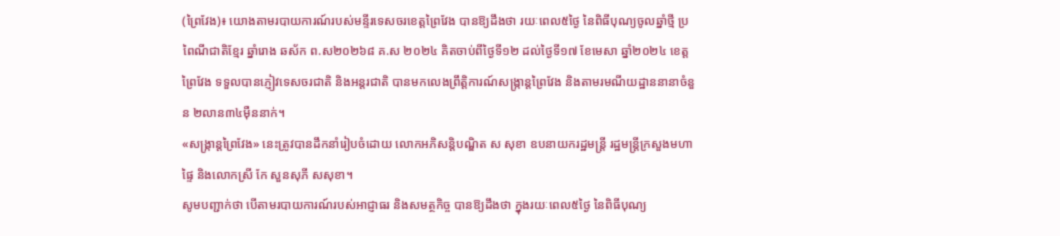(ព្រៃវែង)៖ យោងតាមរបាយការណ៍របស់មន្ទីរទេសចរខេត្តព្រៃវែង បានឱ្យដឹងថា រយៈពេល៥ថ្ងៃ នៃពិធីបុណ្យចូលឆ្នាំថ្មី ប្រពៃណីជាតិខ្មែរ ឆ្នាំរោង ឆស័ក ព.ស២០២៦៨ គ.ស ២០២៤ គិតចាប់ពីថ្ងៃទី១២ ដល់ថ្ងៃទី១៧ ខែមេសា ឆ្នាំ២០២៤ ខេត្តព្រៃវែង ទទួលបានភ្ញៀវទេសចរជាតិ និងអន្តរជាតិ បានមកលេងព្រឹត្តិការណ៍សង្ក្រាន្តព្រៃវែង និងតាមរមណីយដ្ឋាននានាចំនួន ២លាន៣៤ម៉ឺននាក់។
«សង្ក្រាន្ដព្រៃវែង» នេះត្រូវបានដឹកនាំរៀបចំដោយ លោកអភិសន្ដិបណ្ឌិត ស សុខា ឧបនាយករដ្ឋមន្ដ្រី រដ្ឋមន្ដ្រីក្រសួងមហាផ្ទៃ និងលោកស្រី កែ សួនសុភី សសុខា។
សូមបញ្ជាក់ថា បើតាមរបាយការណ៍របស់អាជ្ញាធរ និងសមត្ថកិច្ច បានឱ្យដឹងថា ក្នុងរយៈពេល៥ថ្ងៃ នៃពិធីបុណ្យ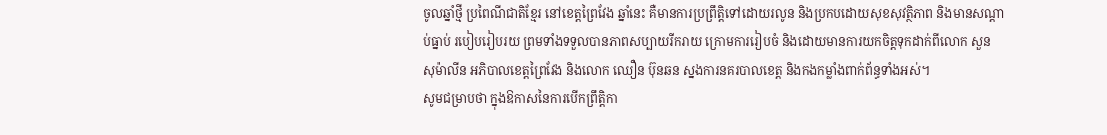ចូលឆ្នាំថ្មី ប្រពៃណីជាតិខ្មែរ នៅខេត្តព្រៃវែង ឆ្នាំនេះ គឺមានការប្រព្រឹត្តិទៅដោយរលូន និងប្រកបដោយសុខសុវត្ថិភាព និងមានសណ្ដាប់ធ្នាប់ របៀបរៀបរយ ព្រមទាំងទទួលបានភាពសប្បាយរីករាយ ក្រោមការរៀបចំ និងដោយមានការយកចិត្តទុកដាក់ពីលោក សួន សុម៉ាលីន អភិបាលខេត្តព្រៃវែង និងលោក ឈឿន ប៊ុនឆន ស្នងការនគរបាលខេត្ត និងកងកម្លាំងពាក់ព័ន្ធទាំងអស់។
សូមជម្រាបថា ក្នុងឱកាសនៃការបើកព្រឹត្តិកា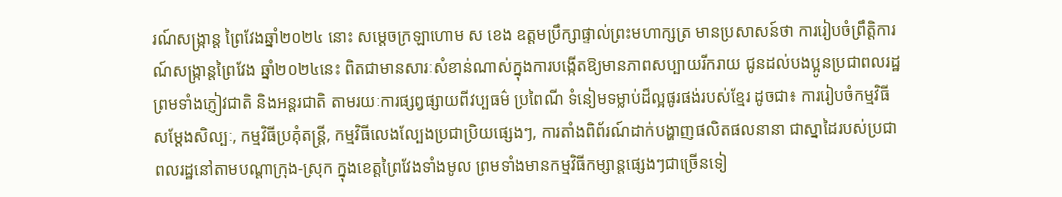រណ៍សង្ក្រាន្ត ព្រៃវែងឆ្នាំ២០២៤ នោះ សម្តេចក្រឡាហោម ស ខេង ឧត្តមប្រឹក្សាផ្ទាល់ព្រះមហាក្សត្រ មានប្រសាសន៍ថា ការរៀបចំព្រឹត្តិការណ៍សង្ក្រាន្តព្រៃវែង ឆ្នាំ២០២៤នេះ ពិតជាមានសារៈសំខាន់ណាស់ក្នុងការបង្កើតឱ្យមានភាពសប្បាយរីករាយ ជូនដល់បងប្អូនប្រជាពលរដ្ឋ ព្រមទាំងភ្ញៀវជាតិ និងអន្តរជាតិ តាមរយៈការផ្សព្វផ្សាយពីវប្បធម៌ ប្រពៃណី ទំនៀមទម្លាប់ដ៏ល្អផូរផង់របស់ខ្មែរ ដូចជា៖ ការរៀបចំកម្មវិធីសម្ដែងសិល្បៈ, កម្មវិធីប្រគុំតន្រ្តី, កម្មវិធីលេងល្បែងប្រជាប្រិយផ្សេងៗ, ការតាំងពិព័រណ៍ដាក់បង្ហាញផលិតផលនានា ជាស្នាដៃរបស់ប្រជាពលរដ្ឋនៅតាមបណ្តាក្រុង-ស្រុក ក្នុងខេត្តព្រៃវែងទាំងមូល ព្រមទាំងមានកម្មវិធីកម្សាន្តផ្សេងៗជាច្រើនទៀ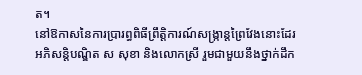ត។
នៅឱកាសនៃការប្រារព្ធពិធីព្រឹត្តិការណ៍សង្រ្កាន្តព្រៃវែងនោះដែរ អភិសន្តិបណ្ឌិត ស សុខា និងលោកស្រី រួមជាមួយនឹងថ្នាក់ដឹក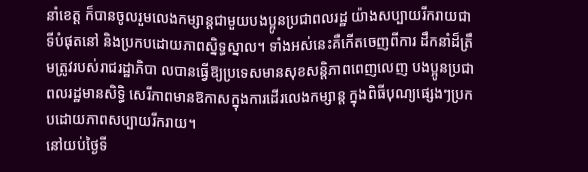នាំខេត្ត ក៏បានចូលរួមលេងកម្សាន្តជាមួយបងប្អូនប្រជាពលរដ្ឋ យ៉ាងសប្បាយរីករាយជាទីបំផុតនៅ និងប្រកបដោយភាពស្និទ្ធស្នាល។ ទាំងអស់នេះគឺកើតចេញពីការ ដឹកនាំដ៏ត្រឹមត្រូវរបស់រាជរដ្ឋាភិបា លបានធ្វើឱ្យប្រទេសមានសុខសន្តិភាពពេញលេញ បងប្អូនប្រជាពលរដ្ឋមានសិទ្ធិ សេរីភាពមានឱកាសក្នុងការដើរលេងកម្សាន្ត ក្នុងពិធីបុណ្យផ្សេងៗប្រកបដោយភាពសប្បាយរីករាយ។
នៅយប់ថ្ងៃទី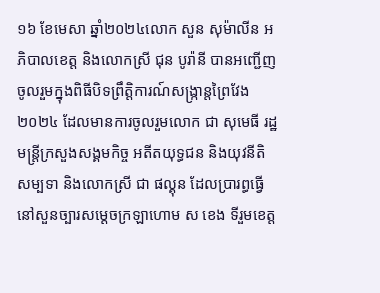១៦ ខែមេសា ឆ្នាំ២០២៤លោក សួន សុម៉ាលីន អភិបាលខេត្ត និងលោកស្រី ជុន បូរ៉ានី បានអញ្ជើញចូលរួមក្នុងពិធីបិទព្រឹត្តិការណ៍សង្រ្កាន្តព្រៃវែង ២០២៤ ដែលមានការចូលរួមលោក ជា សុមេធី រដ្ឋមន្រ្តីក្រសួងសង្គមកិច្ច អតីតយុទ្ធជន និងយុវនីតិសម្បទា និងលោកស្រី ជា ផល្គុន ដែលប្រារព្ធធ្វើនៅសួនច្បារសម្ដេចក្រឡាហោម ស ខេង ទីរួមខេត្ត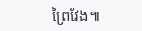ព្រៃវែង៕